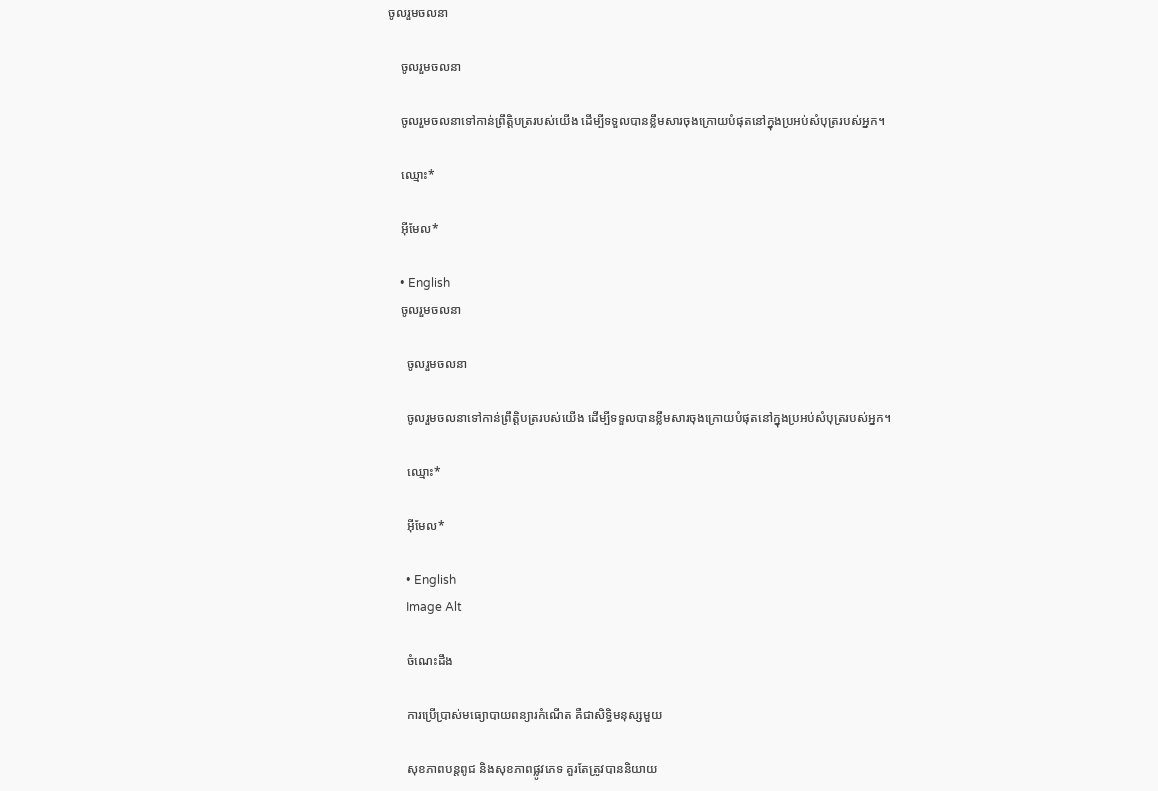ចូលរួមចលនា

    ចូលរួមចលនា

    ចូលរួមចលនាទៅកាន់ព្រឹត្តិបត្ររបស់យើង ដើម្បីទទួលបានខ្លឹមសារចុងក្រោយបំផុតនៅក្នុងប្រអប់សំបុត្ររបស់អ្នក។

    ឈ្មោះ*

    អ៊ីមែល*

    • English
    ចូលរួមចលនា

      ចូលរួមចលនា

      ចូលរួមចលនាទៅកាន់ព្រឹត្តិបត្ររបស់យើង ដើម្បីទទួលបានខ្លឹមសារចុងក្រោយបំផុតនៅក្នុងប្រអប់សំបុត្ររបស់អ្នក។

      ឈ្មោះ*

      អ៊ីមែល*

      • English
      Image Alt

      ចំណេះដឹង

      ការប្រើប្រាស់មធ្យោបាយពន្យារកំណើត គឺជាសិទ្ធិមនុស្សមួយ

      សុខភាពបន្តពូជ និងសុខភាពផ្លូវភេទ គួរតែត្រូវបាននិយាយ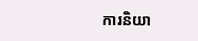ការនិយា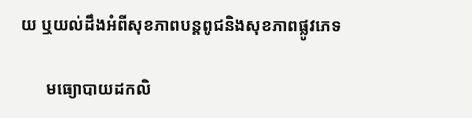យ ឬយល់ដឹងអំពីសុខភាពបន្តពូជនិងសុខភាពផ្លូវភេទ

      មធ្យោបាយដកលិ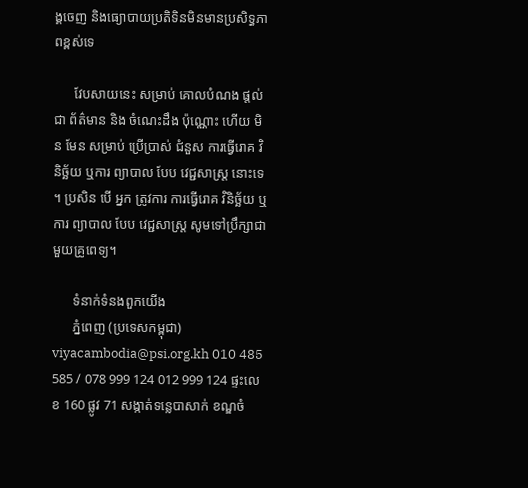ង្គចេញ និងធ្យោបាយប្រតិទិនមិនមានប្រសិទ្ធភាពខ្ពស់ទេ

      វែបសាយនេះ សម្រាប់ គោលបំណង ផ្តល់ ជា ព័ត៌មាន និង ចំណេះដឹង ប៉ុណ្ណោះ ហើយ មិន មែន សម្រាប់ ប្រើប្រាស់ ជំនួស ការធ្វើរោគ វិនិច្ឆ័យ ឬការ ព្យាបាល បែប វេជ្ជសាស្ត្រ នោះទេ ។ ប្រសិន បើ អ្នក ត្រូវការ ការធ្វើរោគ វិនិច្ឆ័យ ឬការ ព្យាបាល បែប វេជ្ជសាស្ត្រ សូមទៅប្រឹក្សាជាមួយគ្រូពេទ្យ។

      ទំនាក់ទំនងពួកយើង
      ភ្នំពេញ (ប្រទេសកម្ពុជា) viyacambodia@psi.org.kh 010 485 585 / 078 999 124 012 999 124 ផ្ទះលេខ 160 ផ្លូវ 71 សង្កាត់ទន្លេបាសាក់ ខណ្ឌចំ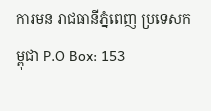ការមន រាជធានីភ្នំពេញ ប្រទេសកម្ពុជា P.O Box: 153